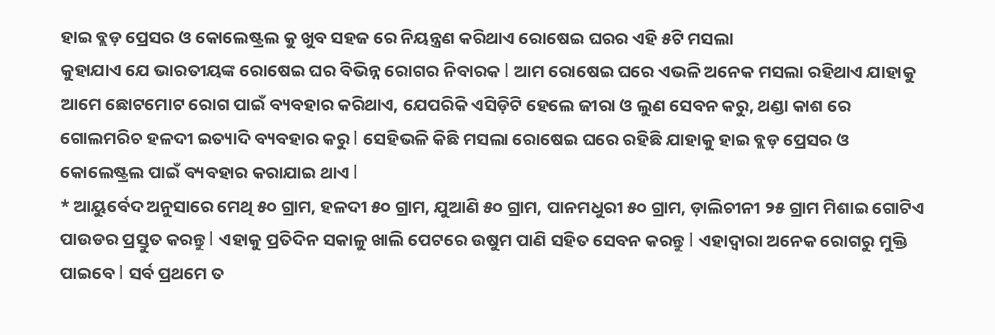ହାଇ ବ୍ଲଡ଼ ପ୍ରେସର ଓ କୋଲେଷ୍ଟ୍ରଲ କୁ ଖୁବ ସହଜ ରେ ନିୟନ୍ତ୍ରଣ କରିଥାଏ ରୋଷେଇ ଘରର ଏହି ୫ଟି ମସଲା
କୁହାଯାଏ ଯେ ଭାରତୀୟଙ୍କ ରୋଷେଇ ଘର ବିଭିନ୍ନ ରୋଗର ନିବାରକ l ଆମ ରୋଷେଇ ଘରେ ଏଭଳି ଅନେକ ମସଲା ରହିଥାଏ ଯାହାକୁ ଆମେ ଛୋଟମୋଟ ରୋଗ ପାଇଁ ବ୍ୟବହାର କରିଥାଏ, ଯେପରିକି ଏସିଡ଼ିଟି ହେଲେ ଜୀରା ଓ ଲୁଣ ସେବନ କରୁ, ଥଣ୍ଡା କାଶ ରେ ଗୋଲମରିଚ ହଳଦୀ ଇତ୍ୟାଦି ବ୍ୟବହାର କରୁ l ସେହିଭଳି କିଛି ମସଲା ରୋଷେଇ ଘରେ ରହିଛି ଯାହାକୁ ହାଇ ବ୍ଲଡ଼ ପ୍ରେସର ଓ କୋଲେଷ୍ଟ୍ରଲ ପାଇଁ ବ୍ୟବହାର କରାଯାଇ ଥାଏ l
* ଆୟୁର୍ବେଦ ଅନୁସାରେ ମେଥି ୫୦ ଗ୍ରାମ, ହଳଦୀ ୫୦ ଗ୍ରାମ, ଯୁଆଣି ୫୦ ଗ୍ରାମ, ପାନମଧୁରୀ ୫୦ ଗ୍ରାମ, ଡ଼ାଲିଚୀନୀ ୨୫ ଗ୍ରାମ ମିଶାଇ ଗୋଟିଏ ପାଉଡର ପ୍ରସ୍ତୁତ କରନ୍ତୁ l ଏହାକୁ ପ୍ରତିଦିନ ସକାଳୁ ଖାଲି ପେଟରେ ଉଷୁମ ପାଣି ସହିତ ସେବନ କରନ୍ତୁ l ଏହାଦ୍ୱାରା ଅନେକ ରୋଗରୁ ମୁକ୍ତି ପାଇବେ l ସର୍ବ ପ୍ରଥମେ ତ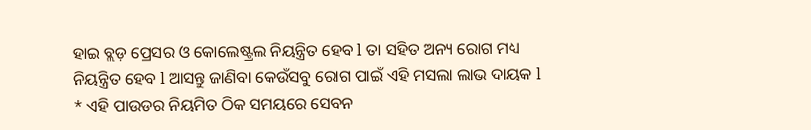ହାଇ ବ୍ଲଡ଼ ପ୍ରେସର ଓ କୋଲେଷ୍ଟ୍ରଲ ନିୟନ୍ତ୍ରିତ ହେବ l ତା ସହିତ ଅନ୍ୟ ରୋଗ ମଧ୍ୟ ନିୟନ୍ତ୍ରିତ ହେବ l ଆସନ୍ତୁ ଜାଣିବା କେଉଁସବୁ ରୋଗ ପାଇଁ ଏହି ମସଲା ଲାଭ ଦାୟକ l
* ଏହି ପାଉଡର ନିୟମିତ ଠିକ ସମୟରେ ସେବନ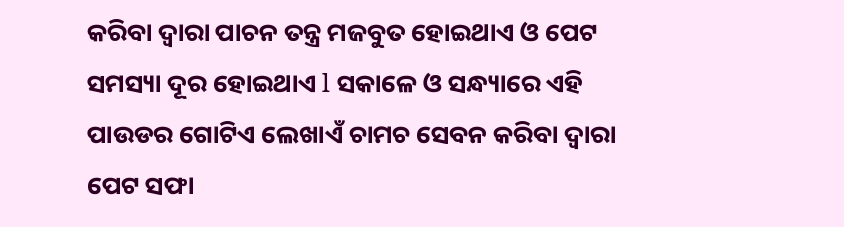କରିବା ଦ୍ୱାରା ପାଚନ ତନ୍ତ୍ର ମଜବୁତ ହୋଇଥାଏ ଓ ପେଟ ସମସ୍ୟା ଦୂର ହୋଇଥାଏ l ସକାଳେ ଓ ସନ୍ଧ୍ୟାରେ ଏହି ପାଉଡର ଗୋଟିଏ ଲେଖାଏଁ ଚାମଚ ସେବନ କରିବା ଦ୍ୱାରା ପେଟ ସଫା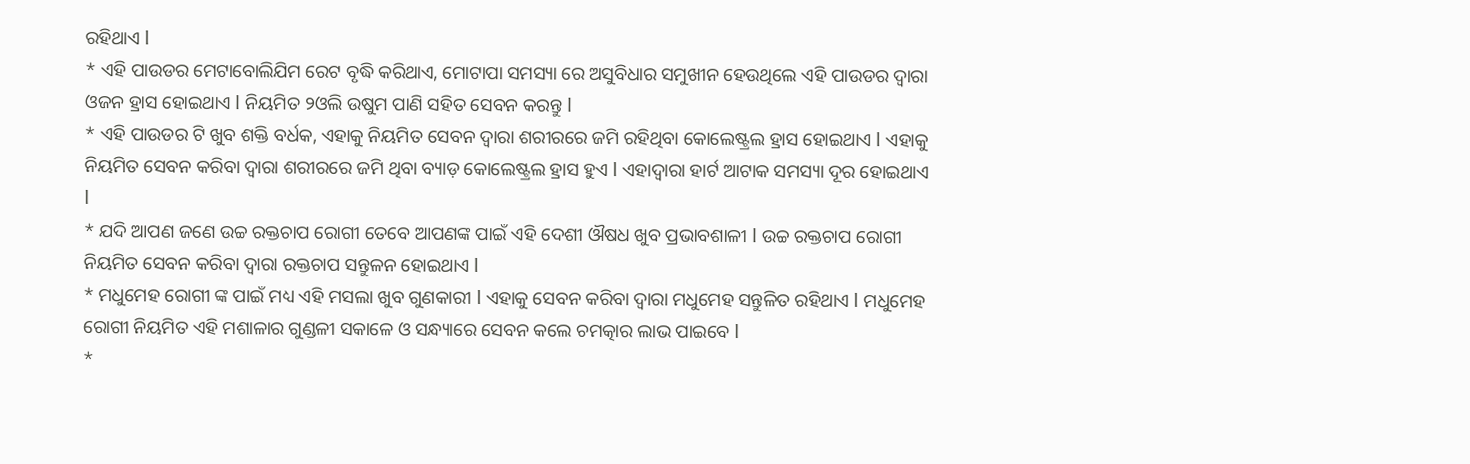ରହିଥାଏ l
* ଏହି ପାଉଡର ମେଟାବୋଲିଯିମ ରେଟ ବୃଦ୍ଧି କରିଥାଏ, ମୋଟାପା ସମସ୍ୟା ରେ ଅସୁବିଧାର ସମୁଖୀନ ହେଉଥିଲେ ଏହି ପାଉଡର ଦ୍ୱାରା ଓଜନ ହ୍ରାସ ହୋଇଥାଏ l ନିୟମିତ ୨ଓଲି ଉଷୁମ ପାଣି ସହିତ ସେବନ କରନ୍ତୁ l
* ଏହି ପାଉଡର ଟି ଖୁବ ଶକ୍ତି ବର୍ଧକ, ଏହାକୁ ନିୟମିତ ସେବନ ଦ୍ୱାରା ଶରୀରରେ ଜମି ରହିଥିବା କୋଲେଷ୍ଟ୍ରଲ ହ୍ରାସ ହୋଇଥାଏ l ଏହାକୁ ନିୟମିତ ସେବନ କରିବା ଦ୍ୱାରା ଶରୀରରେ ଜମି ଥିବା ବ୍ୟାଡ଼ କୋଲେଷ୍ଟ୍ରଲ ହ୍ରାସ ହୁଏ l ଏହାଦ୍ୱାରା ହାର୍ଟ ଆଟାକ ସମସ୍ୟା ଦୂର ହୋଇଥାଏ l
* ଯଦି ଆପଣ ଜଣେ ଉଚ୍ଚ ରକ୍ତଚାପ ରୋଗୀ ତେବେ ଆପଣଙ୍କ ପାଇଁ ଏହି ଦେଶୀ ଔଷଧ ଖୁବ ପ୍ରଭାବଶାଳୀ l ଉଚ୍ଚ ରକ୍ତଚାପ ରୋଗୀ ନିୟମିତ ସେବନ କରିବା ଦ୍ୱାରା ରକ୍ତଚାପ ସନ୍ତୁଳନ ହୋଇଥାଏ l
* ମଧୁମେହ ରୋଗୀ ଙ୍କ ପାଇଁ ମଧ୍ୟ ଏହି ମସଲା ଖୁବ ଗୁଣକାରୀ l ଏହାକୁ ସେବନ କରିବା ଦ୍ୱାରା ମଧୁମେହ ସନ୍ତୁଳିତ ରହିଥାଏ l ମଧୁମେହ ରୋଗୀ ନିୟମିତ ଏହି ମଶାଳାର ଗୁଣ୍ଡଳୀ ସକାଳେ ଓ ସନ୍ଧ୍ୟାରେ ସେବନ କଲେ ଚମତ୍କାର ଲାଭ ପାଇବେ l
*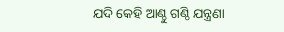ଯଦି କେହି ଆଣ୍ଠୁ ଗଣ୍ଠି ଯନ୍ତ୍ରଣା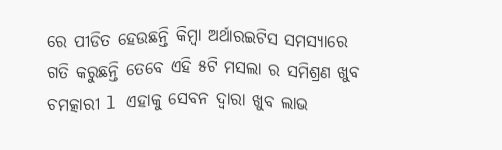ରେ ପୀଡିତ ହେଉଛନ୍ତି କିମ୍ବା ଅର୍ଥାରଇଟିସ ସମସ୍ୟାରେ ଗତି କରୁଛନ୍ତି ତେବେ ଏହି ୫ଟି ମସଲା ର ସମିଶ୍ରଣ ଖୁବ ଚମତ୍କାରୀ l ଏହାକୁ ସେବନ ଦ୍ୱାରା ଖୁବ ଲାଭ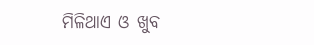ମିଳିଥାଏ ଓ ଖୁବ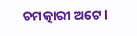ଚମତ୍କାରୀ ଅଟେ l